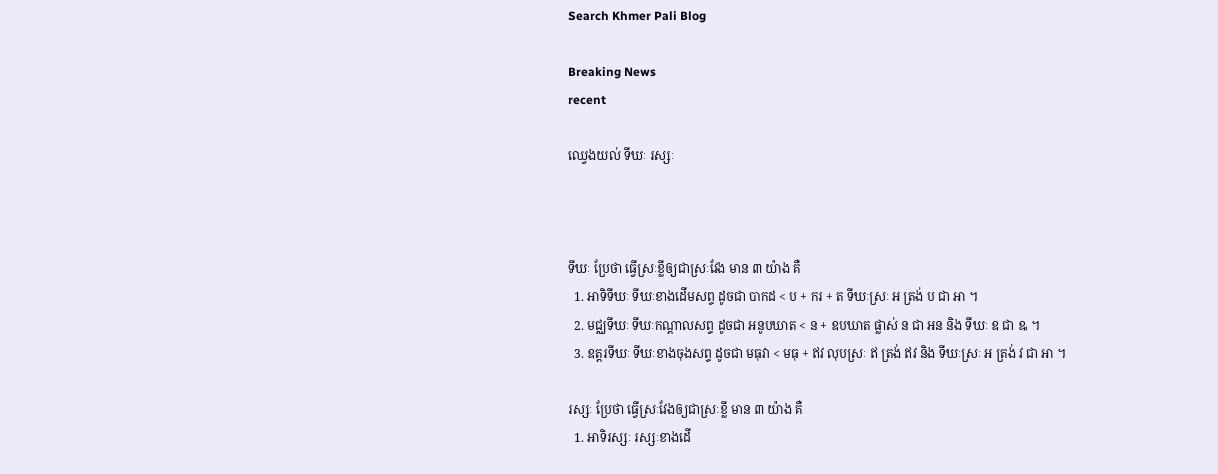Search Khmer Pali Blog

Breaking News
recent

ឈ្វេងយល់ ទីឃៈ រស្សៈ



ទីឃៈ ប្រែថា ធ្វើស្រៈខ្លីឲ្យជាស្រៈវែង មាន ៣ យ៉ាង គឺ
  1. អាទិទីឃៈ ទីឃៈខាងដើមសព្ទ ដូចជា បាកដ < ប + ករ + ត ទីឃៈស្រៈ អ ត្រង់ ប ជា អា ។
  2. មជ្ឈទីឃៈ ទីឃៈកណ្តាលសព្ទ ដូចជា អនូបឃាត < ន + ឧបឃាត ផ្លាស់ ន ជា អន និង ទីឃៈ ឧ ជា ឩ ។
  3. ឧត្តរទីឃៈ ទីឃៈខាងចុងសព្ទ ដូចជា មធុវា < មធុ + ឥវ លុបស្រៈ ឥ ត្រង់ ឥវ និង ទីឃៈស្រៈ អ ត្រង់ វ ជា អា ។

រស្សៈ ប្រែថា ធ្វើស្រៈវែងឲ្យជាស្រៈខ្លី មាន ៣ យ៉ាង គឺ
  1. អាទិរស្សៈ រស្សៈខាងដើ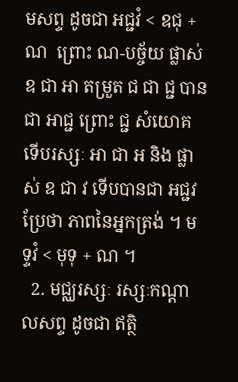មសព្ទ ដូចជា អជ្ជវំ < ឧជុ + ណ  ព្រោះ ណ-បច្ច័យ ផ្លាស់ ឧ ជា អា តម្រួត ជ ជា ជ្ជ បានជា អាជ្ជ ព្រោះ ជ្ជ សំយោគ ទើបរស្សៈ អា ជា អ និង ផ្លាស់ ឧ ជា វ ទើបបានជា អជ្ជវ ប្រែថា ភាពនៃអ្នកត្រង់ ។ មទ្ទវំ < មុទុ + ណ ។
  2. មជ្ឈរស្សៈ រស្សៈកណ្តាលសព្ទ ដូចជា ឥត្ថិ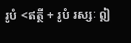រូបំ <ឥត្ថី + រូបំ រស្សៈ ឦ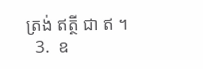ត្រង់ ឥត្ថី ជា ឥ ។
  3.  ឧ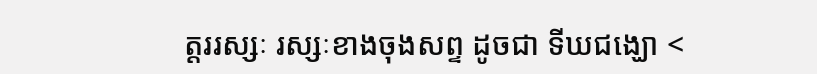ត្តររស្សៈ រស្សៈខាងចុងសព្ទ ដូចជា ទីឃជង្ឃោ <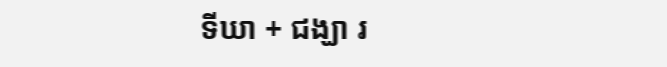ទីឃា + ជង្ឃា រ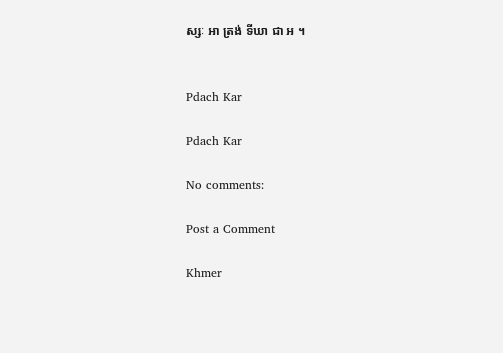ស្សៈ អា ត្រង់ ទីឃា ជា អ ។


Pdach Kar

Pdach Kar

No comments:

Post a Comment

Khmer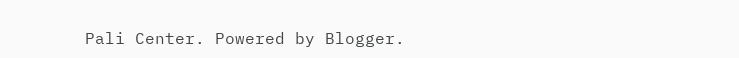Pali Center. Powered by Blogger.